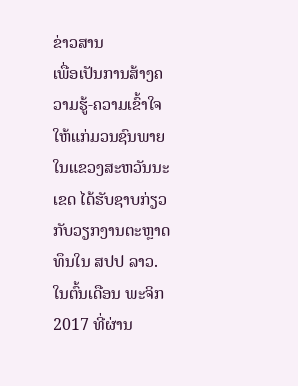ຂ່າວສານ
ເພື່ອເປັນການສ້າງຄວາມຮູ້-ຄວາມເຂົ້າໃຈໃຫ້ແກ່ມວນຊົນພາຍໃນແຂວງສະຫວັນນະເຂດ ໄດ້ຮັບຊາບກ່ຽວກັບວຽກງານຕະຫຼາດທຶນໃນ ສປປ ລາວ. ໃນຕົ້ນເດືອນ ພະຈິກ 2017 ທີ່ຜ່ານ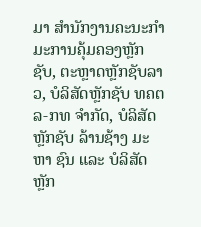ມາ ສໍານັກງານຄະນະກໍາມະການຄຸ້ມຄອງຫຼັກຊັບ, ຕະຫຼາດຫຼັກຊັບລາວ, ບໍລິສັດຫຼັກຊັບ ທຄຕລ-ກທ ຈຳກັດ, ບໍລິສັດຫຼັກຊັບ ລ້ານຊ້າງ ມະຫາ ຊົນ ແລະ ບໍລິສັດຫຼັກ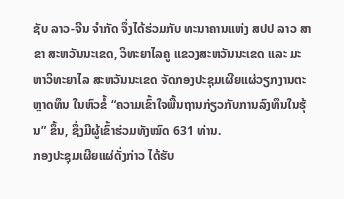ຊັບ ລາວ-ຈີນ ຈຳກັດ ຈຶ່ງໄດ້ຮ່ວມກັບ ທະນາຄານແຫ່ງ ສປປ ລາວ ສາຂາ ສະຫວັນນະເຂດ, ວິທະຍາໄລຄູ ແຂວງສະຫວັນນະເຂດ ແລະ ມະຫາວິທະຍາໄລ ສະຫວັນນະເຂດ ຈັດກອງປະຊຸມເຜີຍແຜ່ວຽກງານຕະຫຼາດທຶນ ໃນຫົວຂໍ້ “ຄວາມເຂົ້າໃຈພື້ນຖານກ່ຽວກັບການລົງທຶນໃນຮຸ້ນ” ຂຶ້ນ, ຊຶ່ງມີຜູ້ເຂົ້າຮ່ວມທັງໝົດ 631 ທ່ານ.
ກອງປະຊຸມເຜີຍແຜ່ດັ່ງກ່າວ ໄດ້ຮັບ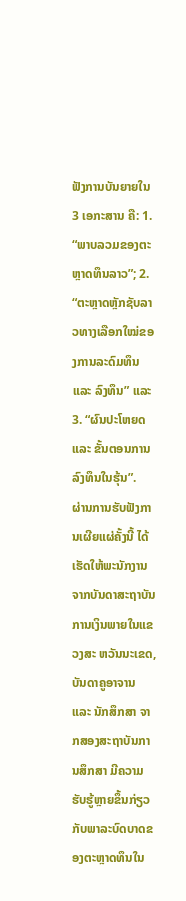ຟັງການບັນຍາຍໃນ 3 ເອກະສານ ຄື: 1. “ພາບລວມຂອງຕະຫຼາດທຶນລາວ”; 2. “ຕະຫຼາດຫຼັກຊັບລາວທາງເລືອກໃໝ່ຂອງການລະດົມທຶນ ແລະ ລົງທຶນ” ແລະ 3. “ຜົນປະໂຫຍດ ແລະ ຂັ້ນຕອນການລົງທຶນໃນຮຸ້ນ”.
ຜ່ານການຮັບຟັງການເຜີຍແຜ່ຄັ້ງນີ້ ໄດ້ເຮັດໃຫ້ພະນັກງານຈາກບັນດາສະຖາບັນການເງິນພາຍໃນແຂວງສະ ຫວັນນະເຂດ, ບັນດາຄູອາຈານ ແລະ ນັກສຶກສາ ຈາກສອງສະຖາບັນການສຶກສາ ມີຄວາມຮັບຮູ້ຫຼາຍຂຶ້ນກ່ຽວກັບພາລະບົດບາດຂອງຕະຫຼາດທຶນໃນ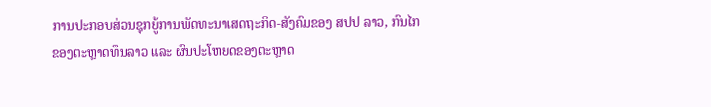ການປະກອບສ່ວນຊຸກຍູ້ການພັດທະນາເສດຖະກິດ-ສັງຄົມຂອງ ສປປ ລາວ, ກົນໄກຂອງຕະຫຼາດທຶນລາວ ແລະ ຜົນປະໂຫຍດຂອງຕະຫຼາດ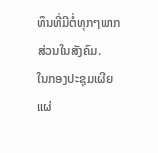ທຶນທີ່ມີຕໍ່ທຸກໆພາກສ່ວນໃນສັງຄົມ.
ໃນກອງປະຊຸມເຜີຍແຜ່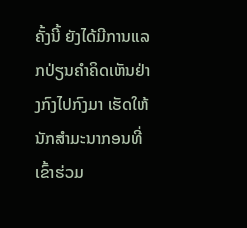ຄັ້ງນີ້ ຍັງໄດ້ມີການແລກປ່ຽນຄຳຄິດເຫັນຢ່າງກົງໄປກົງມາ ເຮັດໃຫ້ນັກສຳມະນາກອນທີ່ເຂົ້າຮ່ວມ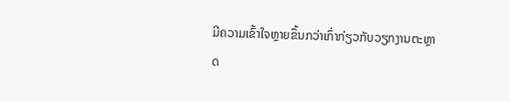ມີຄວາມເຂົ້າໃຈຫຼາຍຂຶ້ນກວ່າເກົ່າກ່ຽວກັບວຽກງານຕະຫຼາດ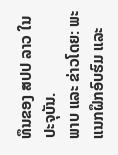ທຶນຂອງ ສປປ ລາວ ໃນປະຈຸບັນ.
ພາບ ແລະ ຂ່າວໂດຍ: ພະແນກຝຶກອົບຮົມ ແລະ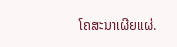ໂຄສະນາເຜີຍແຜ່.